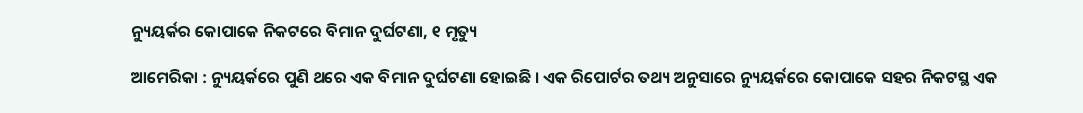ନ୍ୟୁୟର୍କର କୋପାକେ ନିକଟରେ ବିମାନ ଦୁର୍ଘଟଣା, ୧ ମୃତ୍ୟୁ

ଆମେରିକା : ନ୍ୟୁୟର୍କରେ ପୁଣି ଥରେ ଏକ ବିମାନ ଦୁର୍ଘଟଣା ହୋଇଛି । ଏକ ରିପୋର୍ଟର ତଥ୍ୟ ଅନୁସାରେ ନ୍ୟୁୟର୍କରେ କୋପାକେ ସହର ନିକଟସ୍ଥ ଏକ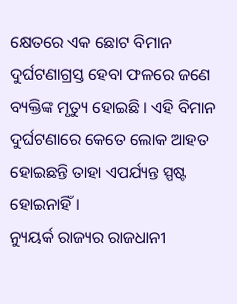କ୍ଷେତରେ ଏକ ଛୋଟ ବିମାନ ଦୁର୍ଘଟଣାଗ୍ରସ୍ତ ହେବା ଫଳରେ ଜଣେ ବ୍ୟକ୍ତିଙ୍କ ମୃତ୍ୟୁ ହୋଇଛି । ଏହି ବିମାନ ଦୁର୍ଘଟଣାରେ କେତେ ଲୋକ ଆହତ ହୋଇଛନ୍ତି ତାହା ଏପର୍ଯ୍ୟନ୍ତ ସ୍ପଷ୍ଟ ହୋଇନାହିଁ ।
ନ୍ୟୁୟର୍କ ରାଜ୍ୟର ରାଜଧାନୀ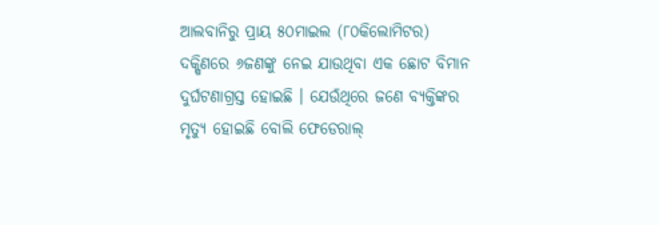ଆଲବାନିରୁ ପ୍ରାୟ ୫୦ମାଇଲ (୮୦କିଲୋମିଟର) ଦକ୍ଷିଣରେ ୬ଜଣଙ୍କୁ ନେଇ ଯାଉଥିବା ଏକ ଛୋଟ ବିମାନ ଦୁର୍ଘଟଣାଗ୍ରସ୍ତ ହୋଇଛି । ଯେଉଁଥିରେ ଜଣେ ବ୍ୟକ୍ତିଙ୍କର ମୃତ୍ୟୁ ହୋଇଛି ବୋଲି ଫେଡେରାଲ୍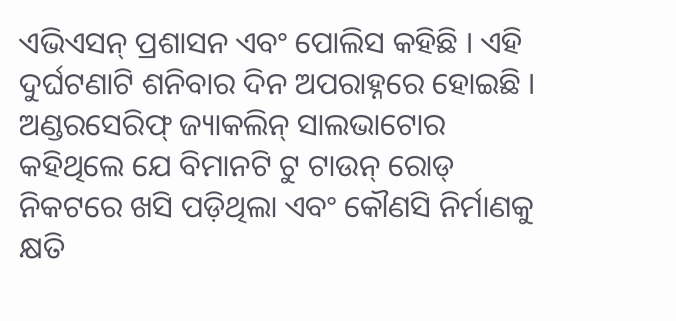ଏଭିଏସନ୍ ପ୍ରଶାସନ ଏବଂ ପୋଲିସ କହିଛି । ଏହି ଦୁର୍ଘଟଣାଟି ଶନିବାର ଦିନ ଅପରାହ୍ନରେ ହୋଇଛି ।
ଅଣ୍ଡରସେରିଫ୍ ଜ୍ୟାକଲିନ୍ ସାଲଭାଟୋର କହିଥିଲେ ଯେ ବିମାନଟି ଟୁ ଟାଉନ୍ ରୋଡ୍ ନିକଟରେ ଖସି ପଡ଼ିଥିଲା ଏବଂ କୌଣସି ନିର୍ମାଣକୁ କ୍ଷତି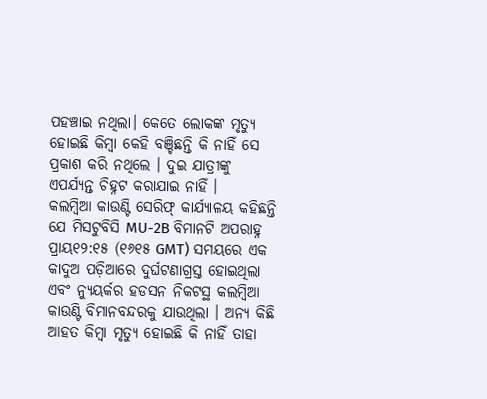ପହଞ୍ଚାଇ ନଥିଲା। କେତେ ଲୋକଙ୍କ ମୃତ୍ୟୁ ହୋଇଛି କିମ୍ବା କେହି ବଞ୍ଚିଛନ୍ତି କି ନାହିଁ ସେ ପ୍ରକାଶ କରି ନଥିଲେ । ଦୁଇ ଯାତ୍ରୀଙ୍କୁ ଏପର୍ଯ୍ୟନ୍ତ ଚିହ୍ନଟ କରାଯାଇ ନାହିଁ ।
କଲମ୍ବିଆ କାଉଣ୍ଟି ସେରିଫ୍ କାର୍ଯ୍ୟାଳୟ କହିଛନ୍ତି ଯେ ମିସଟୁବିସି MU-2B ବିମାନଟି ଅପରାହ୍ନ ପ୍ରାୟ୧୨:୧୫ (୧୬୧୫ GMT) ସମୟରେ ଏକ କାଦୁଅ ପଡ଼ିଆରେ ଦୁର୍ଘଟଣାଗ୍ରସ୍ତ ହୋଇଥିଲା ଏବଂ ନ୍ୟୁୟର୍କର ହଡସନ ନିକଟସ୍ଥ କଲମ୍ବିଆ କାଉଣ୍ଟି ବିମାନବନ୍ଦରକୁ ଯାଉଥିଲା । ଅନ୍ୟ କିଛି ଆହତ କିମ୍ବା ମୃତ୍ୟୁ ହୋଇଛି କି ନାହିଁ ତାହା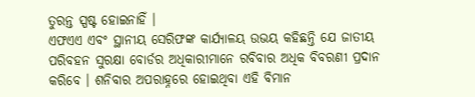ତୁରନ୍ତ ସ୍ପଷ୍ଟ ହୋଇନାହିଁ ।
ଏଫଏଏ ଏବଂ ସ୍ଥାନୀୟ ସେରିଫଙ୍କ କାର୍ଯ୍ୟାଳୟ ଉଭୟ କହିଛନ୍ତି ଯେ ଜାତୀୟ ପରିବହନ ସୁରକ୍ଷା ବୋର୍ଡର ଅଧିକାରୀମାନେ ରବିବାର ଅଧିକ ବିବରଣୀ ପ୍ରଦାନ କରିବେ । ଶନିବାର ଅପରାହ୍ନରେ ହୋଇଥିବା ଏହି ବିମାନ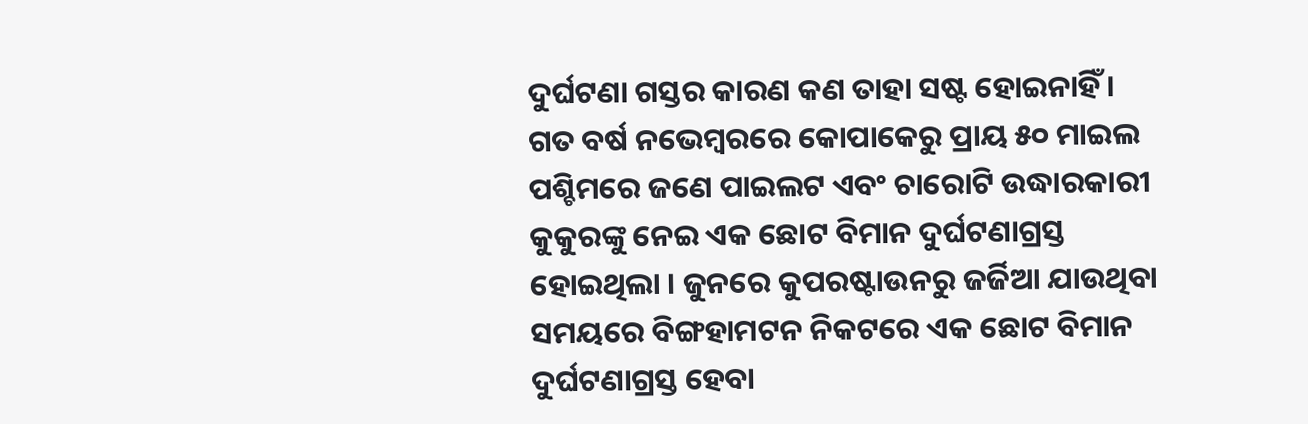ଦୁର୍ଘଟଣା ଗସ୍ତର କାରଣ କଣ ତାହା ସଷ୍ଟ ହୋଇନାହିଁ ।
ଗତ ବର୍ଷ ନଭେମ୍ବରରେ କୋପାକେରୁ ପ୍ରାୟ ୫୦ ମାଇଲ ପଶ୍ଚିମରେ ଜଣେ ପାଇଲଟ ଏବଂ ଚାରୋଟି ଉଦ୍ଧାରକାରୀ କୁକୁରଙ୍କୁ ନେଇ ଏକ ଛୋଟ ବିମାନ ଦୁର୍ଘଟଣାଗ୍ରସ୍ତ ହୋଇଥିଲା । ଜୁନରେ କୁପରଷ୍ଟାଉନରୁ ଜର୍ଜିଆ ଯାଉଥିବା ସମୟରେ ବିଙ୍ଗହାମଟନ ନିକଟରେ ଏକ ଛୋଟ ବିମାନ ଦୁର୍ଘଟଣାଗ୍ରସ୍ତ ହେବା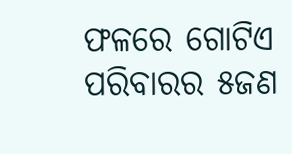ଫଳରେ ଗୋଟିଏ ପରିବାରର ୫ଜଣ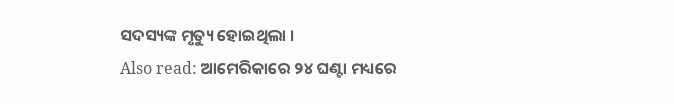ସଦସ୍ୟଙ୍କ ମୃତ୍ୟୁ ହୋଇଥିଲା ।
Also read: ଆମେରିକାରେ ୨୪ ଘଣ୍ଟା ମଧ୍ୟରେ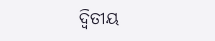ଦ୍ୱିତୀୟ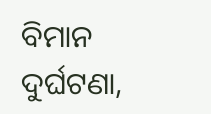ବିମାନ ଦୁର୍ଘଟଣା,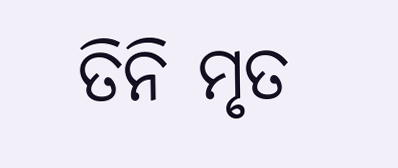ତିନି ମୃତ